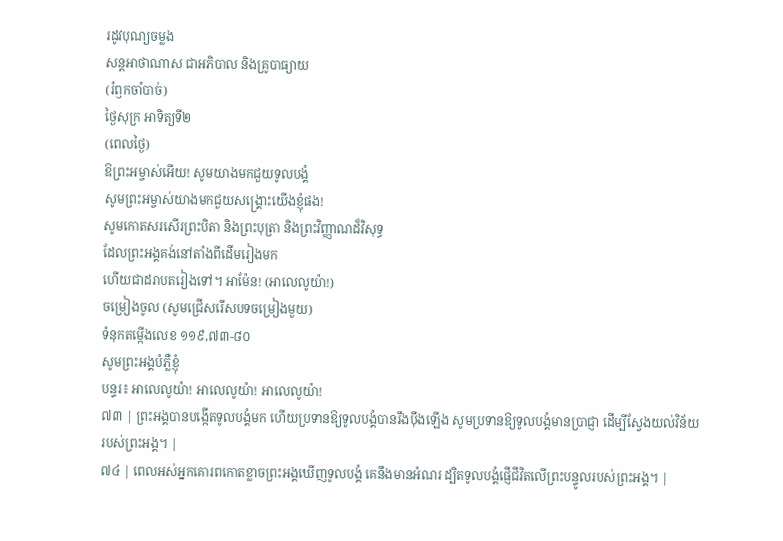រដូវបុណ្យចម្លង
សន្តអាថាណាស ជាអភិបាល និងគ្រូបាធ្យាយ
(រំឭកចាំបាច់)
ថ្ងៃសុក្រ អាទិត្យទី២
(ពេលថ្ងៃ)
ឱព្រះអម្ចាស់អើយ! សូមយាងមកជួយទូលបង្គំ
សូមព្រះអម្ចាស់យាងមកជួយសង្គ្រោះយើងខ្ញុំផង!
សូមកោតសរសើរព្រះបិតា និងព្រះបុត្រា និងព្រះវិញ្ញាណដ៏វិសុទ្ធ
ដែលព្រះអង្គគង់នៅតាំងពីដើមរៀងមក
ហើយជាដរាបតរៀងទៅ។ អាម៉ែន! (អាលេលូយ៉ា!)
ចម្រៀងចូល (សូមជ្រើសរើសបទចម្រៀងមួយ)
ទំនុកតម្កើងលេខ ១១៩,៧៣-៨០
សូមព្រះអង្គបំភ្លឺខ្ញុំ
បន្ទរ៖ អាលេលូយ៉ា! អាលេលូយ៉ា! អាលេលូយ៉ា!
៧៣ | ព្រះអង្គបានបង្កើតទូលបង្គំមក ហើយប្រទានឱ្យទូលបង្គំបានរឹងប៉ឹងឡើង សូមប្រទានឱ្យទូលបង្គំមានប្រាជ្ញា ដើម្បីស្វែងយល់វិន័យរបស់ព្រះអង្គ។ |
៧៤ | ពេលអស់អ្នកគោរពកោតខ្លាចព្រះអង្គឃើញទូលបង្គំ គេនឹងមានអំណរ ដ្បិតទូលបង្គំផ្ញើជីវិតលើព្រះបន្ទូលរបស់ព្រះអង្គ។ |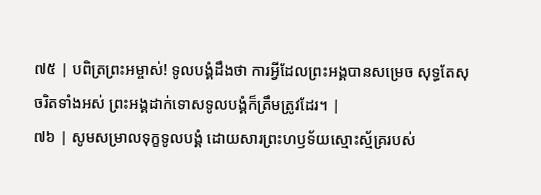៧៥ | បពិត្រព្រះអម្ចាស់! ទូលបង្គំដឹងថា ការអ្វីដែលព្រះអង្គបានសម្រេច សុទ្ធតែសុចរិតទាំងអស់ ព្រះអង្គដាក់ទោសទូលបង្គំក៏ត្រឹមត្រូវដែរ។ |
៧៦ | សូមសម្រាលទុក្ខទូលបង្គំ ដោយសារព្រះហឫទ័យស្មោះស្ម័គ្ររបស់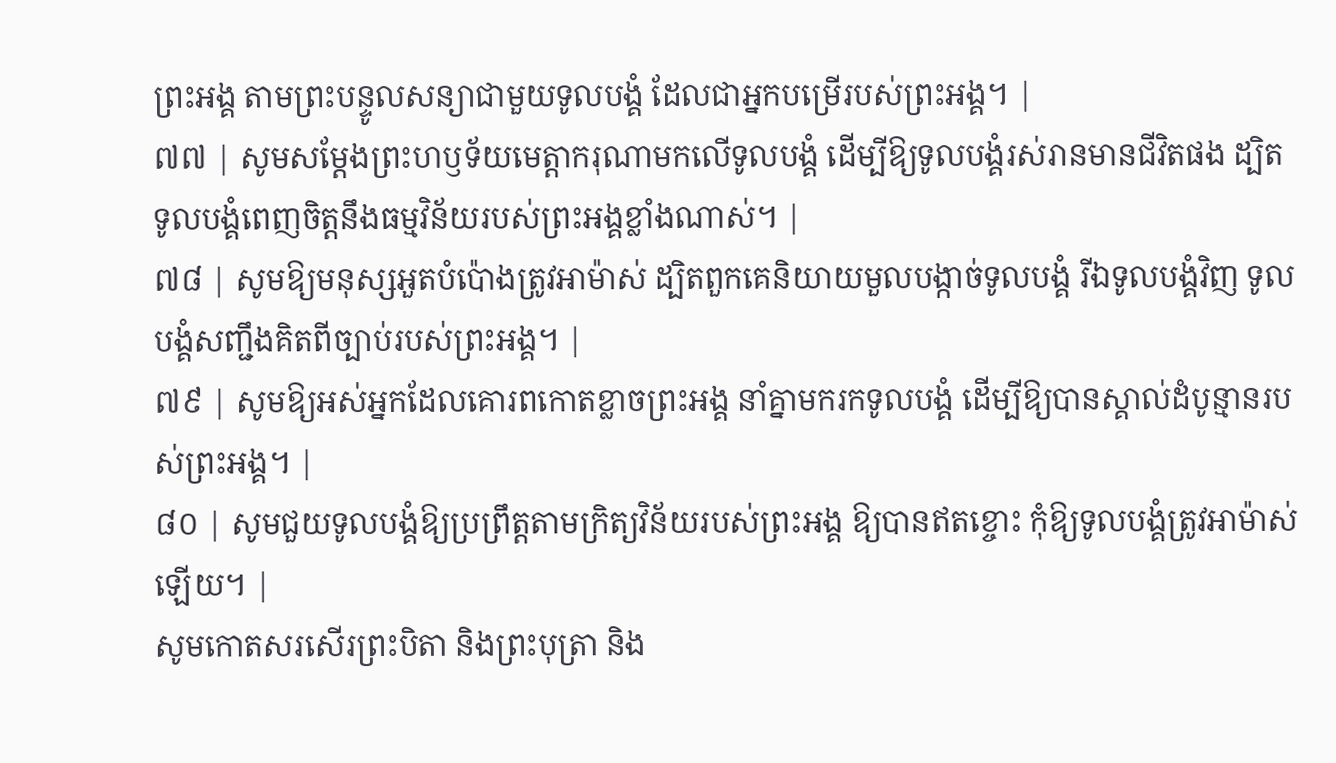ព្រះអង្គ តាមព្រះបន្ទូលសន្យាជាមួយទូលបង្គំ ដែលជាអ្នកបម្រើរបស់ព្រះអង្គ។ |
៧៧ | សូមសម្តែងព្រះហឫទ័យមេត្តាករុណាមកលើទូលបង្គំ ដើម្បីឱ្យទូលបង្គំរស់រានមានជីវិតផង ដ្បិតទូលបង្គំពេញចិត្តនឹងធម្មវិន័យរបស់ព្រះអង្គខ្លាំងណាស់។ |
៧៨ | សូមឱ្យមនុស្សអួតបំប៉ោងត្រូវអាម៉ាស់ ដ្បិតពួកគេនិយាយមួលបង្កាច់ទូលបង្គំ រីឯទូលបង្គំវិញ ទូលបង្គំសញ្ជឹងគិតពីច្បាប់របស់ព្រះអង្គ។ |
៧៩ | សូមឱ្យអស់អ្នកដែលគោរពកោតខ្លាចព្រះអង្គ នាំគ្នាមករកទូលបង្គំ ដើម្បីឱ្យបានស្គាល់ដំបូន្មានរបស់ព្រះអង្គ។ |
៨០ | សូមជួយទូលបង្គំឱ្យប្រព្រឹត្តតាមក្រិត្យវិន័យរបស់ព្រះអង្គ ឱ្យបានឥតខ្ចោះ កុំឱ្យទូលបង្គំត្រូវអាម៉ាស់ឡើយ។ |
សូមកោតសរសើរព្រះបិតា និងព្រះបុត្រា និង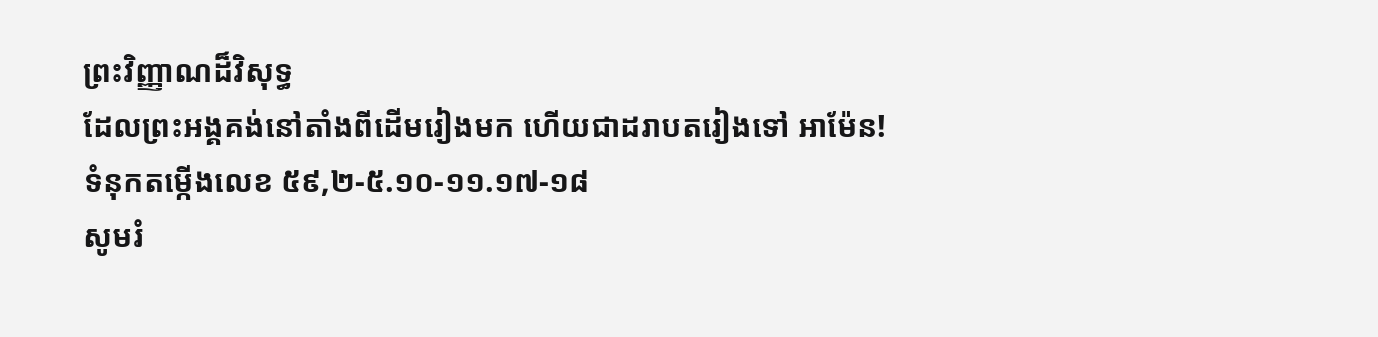ព្រះវិញ្ញាណដ៏វិសុទ្ធ
ដែលព្រះអង្គគង់នៅតាំងពីដើមរៀងមក ហើយជាដរាបតរៀងទៅ អាម៉ែន!
ទំនុកតម្កើងលេខ ៥៩,២-៥.១០-១១.១៧-១៨
សូមរំ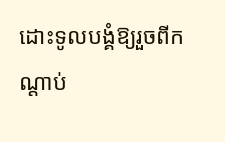ដោះទូលបង្គំឱ្យរួចពីកណ្ដាប់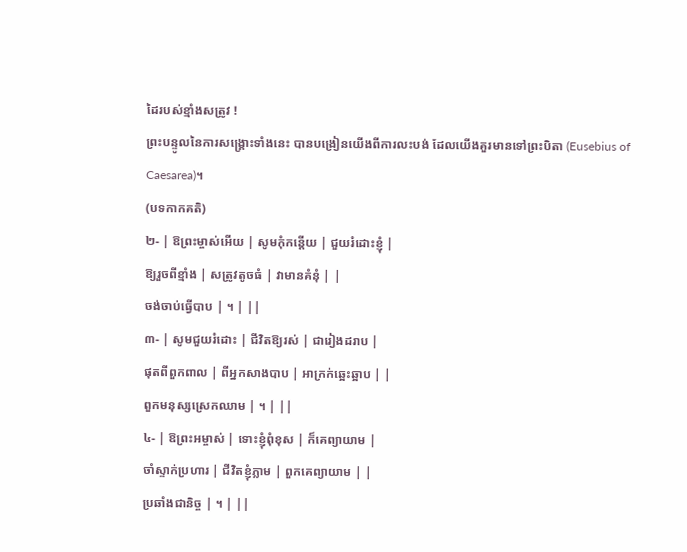ដៃរបស់ខ្មាំងសត្រូវ !
ព្រះបន្ទូលនៃការសង្រ្គោះទាំងនេះ បានបង្រៀនយើងពីការលះបង់ ដែលយើងគួរមានទៅព្រះបិតា (Eusebius of Caesarea)។
(បទកាកគតិ)
២- | ឱព្រះម្ចាស់អើយ | សូមកុំកន្តើយ | ជួយរំដោះខ្ញុំ |
ឱ្យរួចពីខ្មាំង | សត្រូវតូចធំ | វាមានគំនុំ | |
ចង់ចាប់ធ្វើបាប | ។ | ||
៣- | សូមជួយរំដោះ | ជីវិតឱ្យរស់ | ជារៀងដរាប |
ផុតពីពួកពាល | ពីអ្នកសាងបាប | អាក្រក់ឆ្អេះឆ្អាប | |
ពួកមនុស្សស្រេកឈាម | ។ | ||
៤- | ឱព្រះអម្ចាស់ | ទោះខ្ញុំពុំខុស | ក៏គេព្យាយាម |
ចាំស្ទាក់ប្រហារ | ជីវិតខ្ញុំភ្លាម | ពួកគេព្យាយាម | |
ប្រឆាំងជានិច្ច | ។ | ||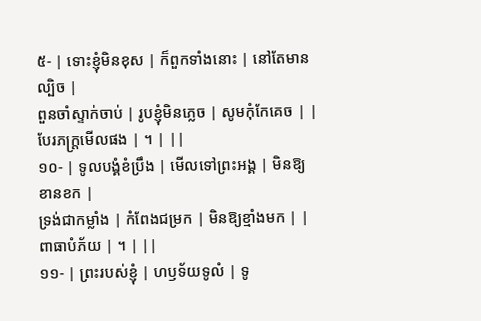៥- | ទោះខ្ញុំមិនខុស | ក៏ពួកទាំងនោះ | នៅតែមានល្បិច |
ពួនចាំស្ទាក់ចាប់ | រូបខ្ញុំមិនភ្លេច | សូមកុំកែគេច | |
បែរភក្ត្រមើលផង | ។ | ||
១០- | ទូលបង្គំខំប្រឹង | មើលទៅព្រះអង្គ | មិនឱ្យខានខក |
ទ្រង់ជាកម្លាំង | កំពែងជម្រក | មិនឱ្យខ្មាំងមក | |
ពាធាបំភ័យ | ។ | ||
១១- | ព្រះរបស់ខ្ញុំ | ហឫទ័យទូលំ | ទូ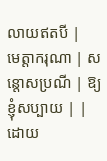លាយឥតបី |
មេត្តាករុណា | សន្តោសប្រណី | ឱ្យខ្ញុំសប្បាយ | |
ដោយ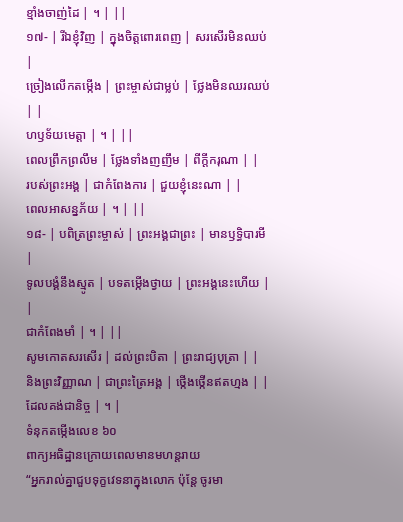ខ្មាំងចាញ់ដៃ | ។ | ||
១៧- | រីឯខ្ញុំវិញ | ក្នុងចិត្តពោរពេញ | សរសើរមិនឈប់ |
ច្រៀងលើកតម្កើង | ព្រះម្ចាស់ជាម្លប់ | ថ្លែងមិនឈរឈប់ | |
ហឫទ័យមេត្តា | ។ | ||
ពេលព្រឹកព្រលឹម | ថ្លែងទាំងញញឹម | ពីក្តីករុណា | |
របស់ព្រះអង្គ | ជាកំពែងការ | ជួយខ្ញុំនេះណា | |
ពេលអាសន្នភ័យ | ។ | ||
១៨- | បពិត្រព្រះម្ចាស់ | ព្រះអង្គជាព្រះ | មានឫទ្ធិបារមី |
ទូលបង្គំនឹងស្មូត | បទតម្កើងថ្វាយ | ព្រះអង្គនេះហើយ | |
ជាកំពែងមាំ | ។ | ||
សូមកោតសរសើរ | ដល់ព្រះបិតា | ព្រះរាជ្យបុត្រា | |
និងព្រះវិញ្ញាណ | ជាព្រះត្រៃអង្គ | ថ្កើងថ្កើនឥតហ្មង | |
ដែលគង់ជានិច្ច | ។ |
ទំនុកតម្កើងលេខ ៦០
ពាក្យអធិដ្ឋានក្រោយពេលមានមហន្តរាយ
“អ្នករាល់គ្នាជួបទុក្ខវេទនាក្នុងលោក ប៉ុន្តែ ចូរមា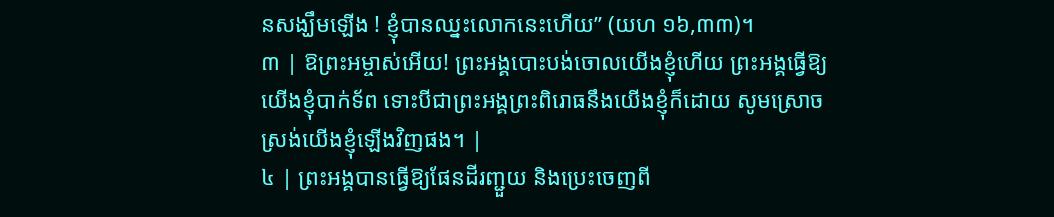នសង្ឃឹមឡើង ! ខ្ញុំបានឈ្នះលោកនេះហើយ” (យហ ១៦,៣៣)។
៣ | ឱព្រះអម្ចាស់អើយ! ព្រះអង្គបោះបង់ចោលយើងខ្ញុំហើយ ព្រះអង្គធ្វើឱ្យយើងខ្ញុំបាក់ទ័ព ទោះបីជាព្រះអង្គព្រះពិរោធនឹងយើងខ្ញុំក៏ដោយ សូមស្រោចស្រង់យើងខ្ញុំឡើងវិញផង។ |
៤ | ព្រះអង្គបានធ្វើឱ្យផែនដីរញ្ជួយ និងប្រេះចេញពី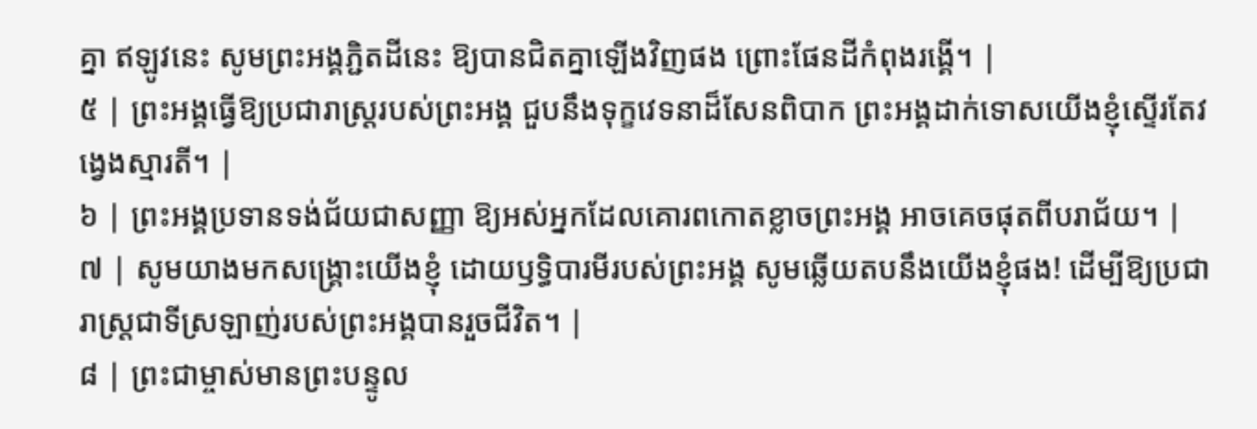គ្នា ឥឡូវនេះ សូមព្រះអង្គភ្ជិតដីនេះ ឱ្យបានជិតគ្នាឡើងវិញផង ព្រោះផែនដីកំពុងរង្គើ។ |
៥ | ព្រះអង្គធ្វើឱ្យប្រជារាស្ត្ររបស់ព្រះអង្គ ជួបនឹងទុក្ខវេទនាដ៏សែនពិបាក ព្រះអង្គដាក់ទោសយើងខ្ញុំស្ទើរតែវង្វេងស្មារតី។ |
៦ | ព្រះអង្គប្រទានទង់ជ័យជាសញ្ញា ឱ្យអស់អ្នកដែលគោរពកោតខ្លាចព្រះអង្គ អាចគេចផុតពីបរាជ័យ។ |
៧ | សូមយាងមកសង្គ្រោះយើងខ្ញុំ ដោយឫទ្ធិបារមីរបស់ព្រះអង្គ សូមឆ្លើយតបនឹងយើងខ្ញុំផង! ដើម្បីឱ្យប្រជារាស្ត្រជាទីស្រឡាញ់របស់ព្រះអង្គបានរួចជីវិត។ |
៨ | ព្រះជាម្ចាស់មានព្រះបន្ទូល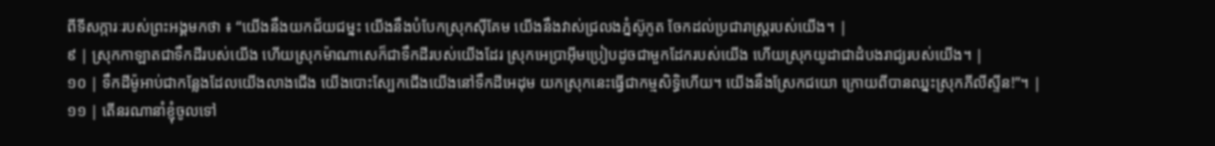ពីទីសក្ការៈរបស់ព្រះអង្គមកថា ៖ “យើងនឹងយកជ័យជម្នះ យើងនឹងបំបែកស្រុកស៊ីគែម យើងនឹងវាស់ជ្រលងភ្នំស៊ូកូត ចែកដល់ប្រជារាស្ត្ររបស់យើង។ |
៩ | ស្រុកកាឡាតជាទឹកដីរបស់យើង ហើយស្រុកម៉ាណាសេក៏ជាទឹកដីរបស់យើងដែរ ស្រុកអេប្រាអ៊ីមប្រៀបដូចជាមួកដែករបស់យើង ហើយស្រុកយូដាជាដំបងរាជ្យរបស់យើង។ |
១០ | ទឹកដីម៉ូអាប់ជាកន្លែងដែលយើងលាងជើង យើងបោះស្បែកជើងយើងនៅទឹកដីអេដុម យកស្រុកនេះធ្វើជាកម្មសិទ្ធិហើយ។ យើងនឹងស្រែកជយោ ក្រោយពីបានឈ្នះស្រុកភីលីស្ទីន!”។ |
១១ | តើនរណានាំខ្ញុំចូលទៅ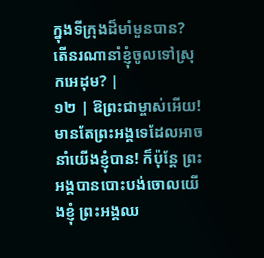ក្នុងទីក្រុងដ៏មាំមួនបាន? តើនរណានាំខ្ញុំចូលទៅស្រុកអេដុម? |
១២ | ឱព្រះជាម្ចាស់អើយ! មានតែព្រះអង្គទេដែលអាចនាំយើងខ្ញុំបាន! ក៏ប៉ុន្តែ ព្រះអង្គបានបោះបង់ចោលយើងខ្ញុំ ព្រះអង្គឈ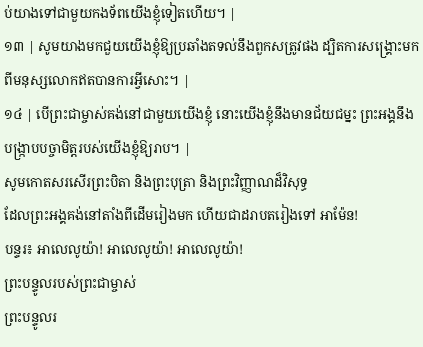ប់យាងទៅជាមួយកងទ័ពយើងខ្ញុំទៀតហើយ។ |
១៣ | សូមយាងមកជួយយើងខ្ញុំឱ្យប្រឆាំងតទល់នឹងពួកសត្រូវផង ដ្បិតការសង្គ្រោះមកពីមនុស្សលោកឥតបានការអ្វីសោះ។ |
១៤ | បើព្រះជាម្ចាស់គង់នៅជាមួយយើងខ្ញុំ នោះយើងខ្ញុំនឹងមានជ័យជម្នះ ព្រះអង្គនឹងបង្ក្រាបបច្ចាមិត្តរបស់យើងខ្ញុំឱ្យរាប។ |
សូមកោតសរសើរព្រះបិតា និងព្រះបុត្រា និងព្រះវិញ្ញាណដ៏វិសុទ្ធ
ដែលព្រះអង្គគង់នៅតាំងពីដើមរៀងមក ហើយជាដរាបតរៀងទៅ អាម៉ែន!
បន្ទរ៖ អាលេលូយ៉ា! អាលេលូយ៉ា! អាលេលូយ៉ា!
ព្រះបន្ទូលរបស់ព្រះជាម្ចាស់
ព្រះបន្ទូលរ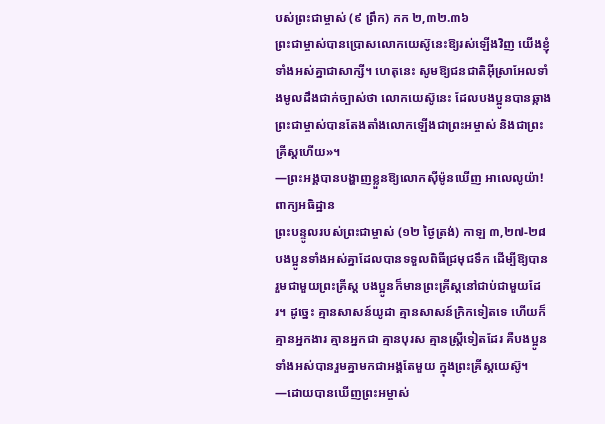បស់ព្រះជាម្ចាស់ (៩ ព្រឹក) កក ២,៣២.៣៦
ព្រះជាម្ចាស់បានប្រោសលោកយេស៊ូនេះឱ្យរស់ឡើងវិញ យើងខ្ញុំទាំងអស់គ្នាជាសាក្សី។ ហេតុនេះ សូមឱ្យជនជាតិអ៊ីស្រាអែលទាំងមូលដឹងជាក់ច្បាស់ថា លោកយេស៊ូនេះ ដែលបងប្អូនបានឆ្កាង ព្រះជាម្ចាស់បានតែងតាំងលោកឡើងជាព្រះអម្ចាស់ និងជាព្រះគ្រីស្ដហើយ»។
—ព្រះអង្គបានបង្ហាញខ្លួនឱ្យលោកស៊ីម៉ូនឃើញ អាលេលូយ៉ា!
ពាក្យអធិដ្ឋាន
ព្រះបន្ទូលរបស់ព្រះជាម្ចាស់ (១២ ថ្ងៃត្រង់) កាឡ ៣,២៧-២៨
បងប្អូនទាំងអស់គ្នាដែលបានទទួលពិធីជ្រមុជទឹក ដើម្បីឱ្យបានរួមជាមួយព្រះគ្រីស្ត បងប្អូនក៏មានព្រះគ្រីស្តនៅជាប់ជាមួយដែរ។ ដូច្នេះ គ្មានសាសន៍យូដា គ្មានសាសន៍ក្រិកទៀតទេ ហើយក៏គ្មានអ្នកងារ គ្មានអ្នកជា គ្មានបុរស គ្មានស្ត្រីទៀតដែរ គឺបងប្អូនទាំងអស់បានរួមគ្នាមកជាអង្គតែមួយ ក្នុងព្រះគ្រីស្តយេស៊ូ។
—ដោយបានឃើញព្រះអម្ចាស់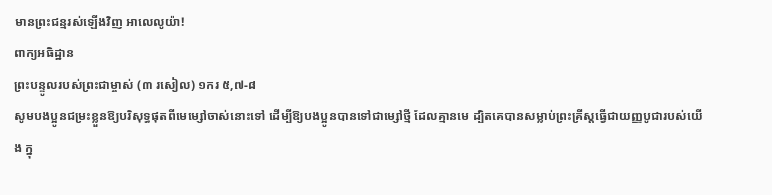មានព្រះជន្មរស់ឡើងវិញ អាលេលូយ៉ា!
ពាក្យអធិដ្ឋាន
ព្រះបន្ទូលរបស់ព្រះជាម្ចាស់ (៣ រសៀល) ១ករ ៥,៧-៨
សូមបងប្អូនជម្រះខ្លួនឱ្យបរិសុទ្ធផុតពីមេម្សៅចាស់នោះទៅ ដើម្បីឱ្យបងប្អូនបានទៅជាម្សៅថ្មី ដែលគ្មានមេ ដ្បិតគេបានសម្លាប់ព្រះគ្រីស្តធ្វើជាយញ្ញបូជារបស់យើង ក្នុ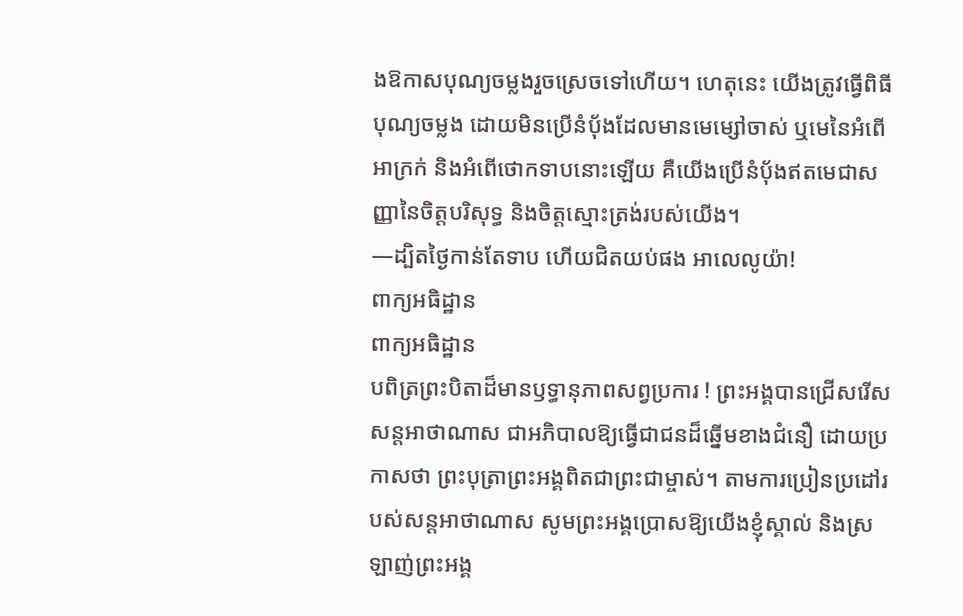ងឱកាសបុណ្យចម្លងរួចស្រេចទៅហើយ។ ហេតុនេះ យើងត្រូវធ្វើពិធីបុណ្យចម្លង ដោយមិនប្រើនំបុ័ងដែលមានមេម្សៅចាស់ ឬមេនៃអំពើអាក្រក់ និងអំពើថោកទាបនោះឡើយ គឺយើងប្រើនំបុ័ងឥតមេជាសញ្ញានៃចិត្តបរិសុទ្ធ និងចិត្តស្មោះត្រង់របស់យើង។
—ដ្បិតថ្ងៃកាន់តែទាប ហើយជិតយប់ផង អាលេលូយ៉ា!
ពាក្យអធិដ្ឋាន
ពាក្យអធិដ្ឋាន
បពិត្រព្រះបិតាដ៏មានឫទ្ធានុភាពសព្វប្រការ ! ព្រះអង្គបានជ្រើសរើសសន្តអាថាណាស ជាអភិបាលឱ្យធ្វើជាជនដ៏ឆ្នើមខាងជំនឿ ដោយប្រកាសថា ព្រះបុត្រាព្រះអង្គពិតជាព្រះជាម្ចាស់។ តាមការប្រៀនប្រដៅរបស់សន្តអាថាណាស សូមព្រះអង្គប្រោសឱ្យយើងខ្ញុំស្គាល់ និងស្រឡាញ់ព្រះអង្គ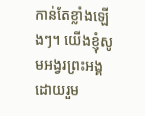កាន់តែខ្លាំងឡើងៗ។ យើងខ្ញុំសូមអង្វរព្រះអង្គ ដោយរួម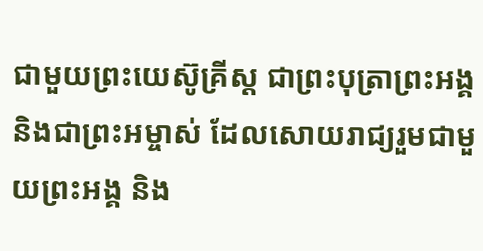ជាមួយព្រះយេស៊ូគ្រីស្ត ជាព្រះបុត្រាព្រះអង្គ និងជាព្រះអម្ចាស់ ដែលសោយរាជ្យរួមជាមួយព្រះអង្គ និង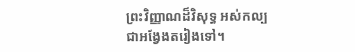ព្រះវិញ្ញាណដ៏វិសុទ្ធ អស់កល្បជាអង្វែងតរៀងទៅ។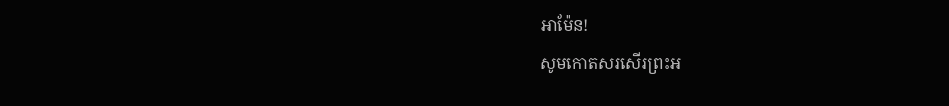អាម៉ែន!
សូមកោតសរសើរព្រះអ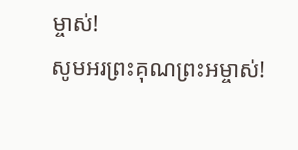ម្ចាស់!
សូមអរព្រះគុណព្រះអម្ចាស់!